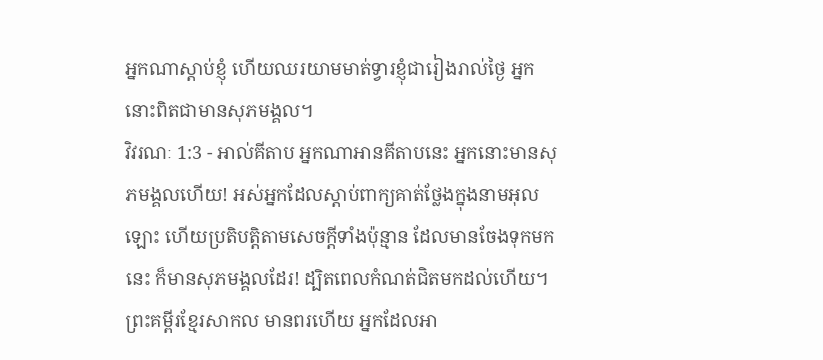អ្នកណាស្ដាប់ខ្ញុំ ហើយឈរយាមមាត់ទ្វារខ្ញុំជារៀងរាល់ថ្ងៃ អ្នកនោះពិតជាមានសុភមង្គល។
វិវរណៈ 1:3 - អាល់គីតាប អ្នកណាអានគីតាបនេះ អ្នកនោះមានសុភមង្គលហើយ! អស់អ្នកដែលស្ដាប់ពាក្យគាត់ថ្លែងក្នុងនាមអុលឡោះ ហើយប្រតិបត្ដិតាមសេចក្ដីទាំងប៉ុន្មាន ដែលមានចែងទុកមកនេះ ក៏មានសុភមង្គលដែរ! ដ្បិតពេលកំណត់ជិតមកដល់ហើយ។ ព្រះគម្ពីរខ្មែរសាកល មានពរហើយ អ្នកដែលអា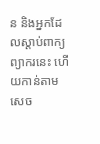ន និងអ្នកដែលស្ដាប់ពាក្យព្យាករនេះ ហើយកាន់តាមសេច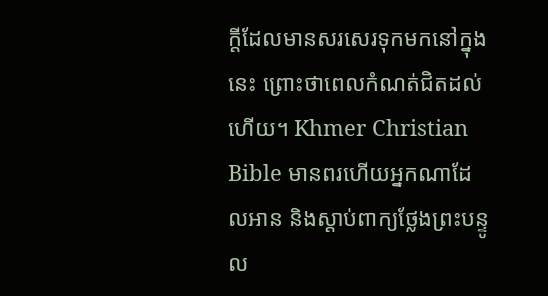ក្ដីដែលមានសរសេរទុកមកនៅក្នុងនេះ ព្រោះថាពេលកំណត់ជិតដល់ហើយ។ Khmer Christian Bible មានពរហើយអ្នកណាដែលអាន និងស្ដាប់ពាក្យថ្លែងព្រះបន្ទូល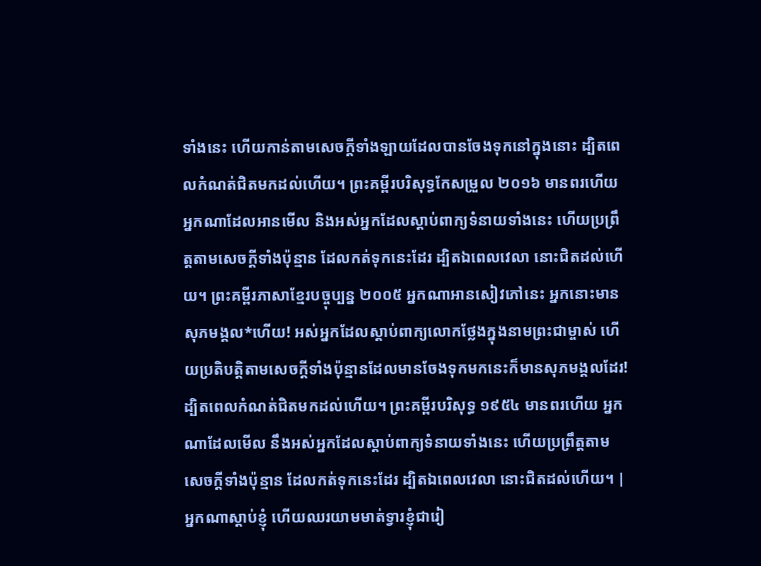ទាំងនេះ ហើយកាន់តាមសេចក្ដីទាំងឡាយដែលបានចែងទុកនៅក្នុងនោះ ដ្បិតពេលកំណត់ជិតមកដល់ហើយ។ ព្រះគម្ពីរបរិសុទ្ធកែសម្រួល ២០១៦ មានពរហើយ អ្នកណាដែលអានមើល និងអស់អ្នកដែលស្តាប់ពាក្យទំនាយទាំងនេះ ហើយប្រព្រឹត្តតាមសេចក្ដីទាំងប៉ុន្មាន ដែលកត់ទុកនេះដែរ ដ្បិតឯពេលវេលា នោះជិតដល់ហើយ។ ព្រះគម្ពីរភាសាខ្មែរបច្ចុប្បន្ន ២០០៥ អ្នកណាអានសៀវភៅនេះ អ្នកនោះមានសុភមង្គល*ហើយ! អស់អ្នកដែលស្ដាប់ពាក្យលោកថ្លែងក្នុងនាមព្រះជាម្ចាស់ ហើយប្រតិបត្តិតាមសេចក្ដីទាំងប៉ុន្មានដែលមានចែងទុកមកនេះក៏មានសុភមង្គលដែរ! ដ្បិតពេលកំណត់ជិតមកដល់ហើយ។ ព្រះគម្ពីរបរិសុទ្ធ ១៩៥៤ មានពរហើយ អ្នកណាដែលមើល នឹងអស់អ្នកដែលស្តាប់ពាក្យទំនាយទាំងនេះ ហើយប្រព្រឹត្តតាមសេចក្ដីទាំងប៉ុន្មាន ដែលកត់ទុកនេះដែរ ដ្បិតឯពេលវេលា នោះជិតដល់ហើយ។ |
អ្នកណាស្ដាប់ខ្ញុំ ហើយឈរយាមមាត់ទ្វារខ្ញុំជារៀ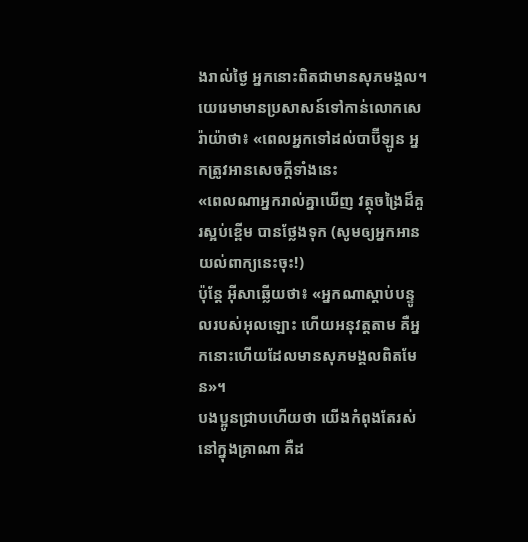ងរាល់ថ្ងៃ អ្នកនោះពិតជាមានសុភមង្គល។
យេរេមាមានប្រសាសន៍ទៅកាន់លោកសេរ៉ាយ៉ាថា៖ «ពេលអ្នកទៅដល់បាប៊ីឡូន អ្នកត្រូវអានសេចក្ដីទាំងនេះ
«ពេលណាអ្នករាល់គ្នាឃើញ វត្ថុចង្រៃដ៏គួរស្អប់ខ្ពើម បានថ្លែងទុក (សូមឲ្យអ្នកអានយល់ពាក្យនេះចុះ!)
ប៉ុន្តែ អ៊ីសាឆ្លើយថា៖ «អ្នកណាស្ដាប់បន្ទូលរបស់អុលឡោះ ហើយអនុវត្ដតាម គឺអ្នកនោះហើយដែលមានសុភមង្គលពិតមែន»។
បងប្អូនជ្រាបហើយថា យើងកំពុងតែរស់នៅក្នុងគ្រាណា គឺដ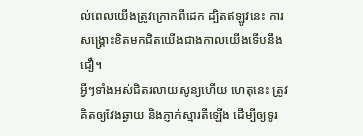ល់ពេលយើងត្រូវក្រោកពីដេក ដ្បិតឥឡូវនេះ ការសង្គ្រោះខិតមកជិតយើងជាងកាលយើងទើបនឹងជឿ។
អ្វីៗទាំងអស់ជិតរលាយសូន្យហើយ ហេតុនេះ ត្រូវគិតឲ្យវែងឆ្ងាយ និងភ្ញាក់ស្មារតីឡើង ដើម្បីឲ្យទូរ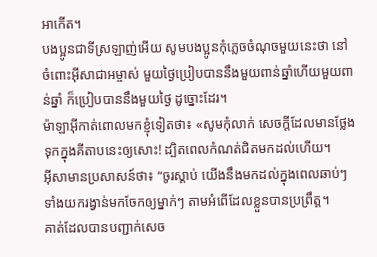អាកើត។
បងប្អូនជាទីស្រឡាញ់អើយ សូមបងប្អូនកុំភ្លេចចំណុចមួយនេះថា នៅចំពោះអ៊ីសាជាអម្ចាស់ មួយថ្ងៃប្រៀបបាននឹងមួយពាន់ឆ្នាំហើយមួយពាន់ឆ្នាំ ក៏ប្រៀបបាននឹងមួយថ្ងៃ ដូច្នោះដែរ។
ម៉ាឡាអ៊ីកាត់ពោលមកខ្ញុំទៀតថា៖ «សូមកុំលាក់ សេចក្ដីដែលមានថ្លែងទុកក្នុងគីតាបនេះឲ្យសោះ! ដ្បិតពេលកំណត់ជិតមកដល់ហើយ។
អ៊ីសាមានប្រសាសន៍ថា៖ “ចូរស្ដាប់ យើងនឹងមកដល់ក្នុងពេលឆាប់ៗ ទាំងយករង្វាន់មកចែកឲ្យម្នាក់ៗ តាមអំពើដែលខ្លួនបានប្រព្រឹត្ដ។
គាត់ដែលបានបញ្ជាក់សេច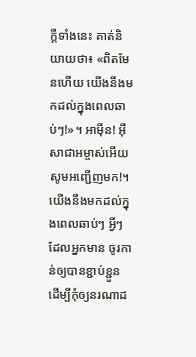ក្ដីទាំងនេះ គាត់និយាយថា៖ «ពិតមែនហើយ យើងនឹងមកដល់ក្នុងពេលឆាប់ៗ!»។ អាម៉ីន! អ៊ីសាជាអម្ចាស់អើយ សូមអញ្ជើញមក!។
យើងនឹងមកដល់ក្នុងពេលឆាប់ៗ អ្វីៗដែលអ្នកមាន ចូរកាន់ឲ្យបានខ្ជាប់ខ្ជួន ដើម្បីកុំឲ្យនរណាដ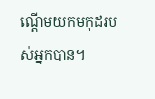ណ្ដើមយកមកុដរបស់អ្នកបាន។